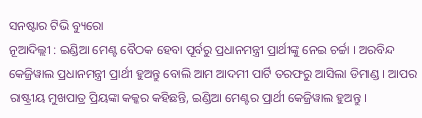ସନଷ୍ଟାର ଟିଭି ବ୍ୟୁରୋ
ନୂଆଦିଲ୍ଲୀ : ଇଣ୍ଡିଆ ମେଣ୍ଟ ବୈଠକ ହେବା ପୂର୍ବରୁ ପ୍ରଧାନମନ୍ତ୍ରୀ ପ୍ରାର୍ଥୀଙ୍କୁ ନେଇ ଚର୍ଚ୍ଚା । ଅରବିନ୍ଦ କେଜ୍ରିୱାଲ ପ୍ରଧାନମନ୍ତ୍ରୀ ପ୍ରାର୍ଥୀ ହୁଅନ୍ତୁ ବୋଲି ଆମ ଆଦମୀ ପାର୍ଟି ତରଫରୁ ଆସିଲା ଡିମାଣ୍ଡ । ଆପର ରାଷ୍ଟ୍ରୀୟ ମୁଖପାତ୍ର ପ୍ରିୟଙ୍କା କକ୍କର କହିଛନ୍ତି, ଇଣ୍ଡିଆ ମେଣ୍ଟର ପ୍ରାର୍ଥୀ କେଜ୍ରିୱାଲ ହୁଅନ୍ତୁ ।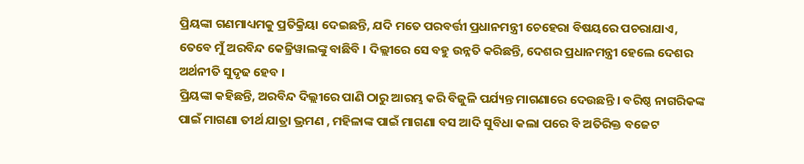ପ୍ରିୟଙ୍କା ଗଣମାଧ୍ୟମକୁ ପ୍ରତିକ୍ରିୟା ଦେଇଛନ୍ତି, ଯଦି ମତେ ପରବର୍ତ୍ତୀ ପ୍ରଧାନମନ୍ତ୍ରୀ ଚେହେରା ବିଷୟରେ ପଚରାଯାଏ, ତେବେ ମୁଁ ଅରବିନ୍ଦ କେଜ୍ରିୱାଲଙ୍କୁ ବାଛିବି । ଦିଲ୍ଲୀରେ ସେ ବହୁ ଉନ୍ନତି କରିଛନ୍ତି, ଦେଶର ପ୍ରଧାନମନ୍ତ୍ରୀ ହେଲେ ଦେଶର ଅର୍ଥନୀତି ସୁଦୃଢ ହେବ ।
ପ୍ରିୟଙ୍କା କହିଛନ୍ତି, ଅରବିନ୍ଦ ଦିଲ୍ଲୀରେ ପାଣି ଠାରୁ ଆରମ୍ଭ କରି ବିଜୁଳି ପର୍ଯ୍ୟନ୍ତ ମାଗଣାରେ ଦେଉଛନ୍ତି । ବରିଷ୍ଠ ନାଗରିକଙ୍କ ପାଇଁ ମାଗଣା ତୀର୍ଥ ଯାତ୍ରା ଭ୍ରମଣ , ମହିଳାଙ୍କ ପାଇଁ ମାଗଣା ବସ ଆଦି ସୁବିଧା କଲା ପରେ ବି ଅତିରିକ୍ତ ବଜେଟ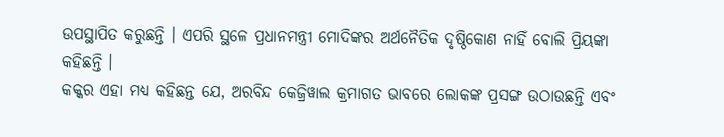ଉପସ୍ଥାପିତ କରୁଛନ୍ତି । ଏପରି ସ୍ଥଳେ ପ୍ରଧାନମନ୍ତ୍ରୀ ମୋଦିଙ୍କର ଅର୍ଥନୈତିକ ଦୃଷ୍ଠିକୋଣ ନାହିଁ ବୋଲି ପ୍ରିୟଙ୍କା କହିଛନ୍ତି ।
କକ୍କର ଏହା ମଧ୍ୟ କହିଛନ୍ତ ଯେ, ଅରବିନ୍ଦ କେଜ୍ରିୱାଲ କ୍ରମାଗତ ଭାବରେ ଲୋକଙ୍କ ପ୍ରସଙ୍ଗ ଉଠାଉଛନ୍ତି ଏବଂ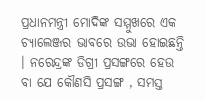ପ୍ରଧାନମନ୍ତ୍ରୀ ମୋଦିଙ୍କ ସମ୍ମୁଖରେ ଏକ ଚ୍ୟାଲେଞ୍ଜର ଭାବରେ ଉଭା ହୋଇଛନ୍ତି । ନରେନ୍ଦ୍ରଙ୍କ ଡିଗ୍ରୀ ପ୍ରସଙ୍ଗରେ ହେଉ ବା ଯେ କୌଣସି ପ୍ରସଙ୍ଗ , ସମସ୍ତ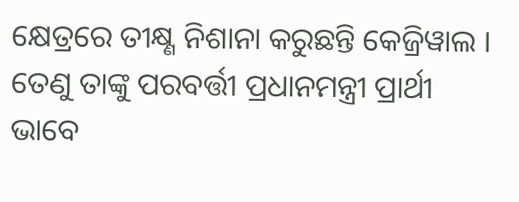କ୍ଷେତ୍ରରେ ତୀକ୍ଷ୍ଣ ନିଶାନା କରୁଛନ୍ତି କେଜ୍ରିୱାଲ । ତେଣୁ ତାଙ୍କୁ ପରବର୍ତ୍ତୀ ପ୍ରଧାନମନ୍ତ୍ରୀ ପ୍ରାର୍ଥୀ ଭାବେ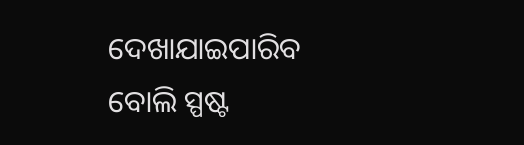ଦେଖାଯାଇପାରିବ ବୋଲି ସ୍ପଷ୍ଟ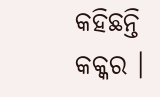କହିଛନ୍ତି କକ୍କର ।